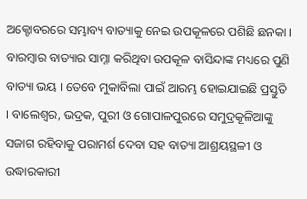ଅକ୍ଟୋବରରେ ସମ୍ଭାବ୍ୟ ବାତ୍ୟାକୁ ନେଇ ଉପକୂଳରେ ପଶିଛି ଛନକା । ବାରମ୍ବାର ବାତ୍ୟାର ସାମ୍ନା କରିଥିବା ଉପକୂଳ ବାସିନ୍ଦାଙ୍କ ମଧ୍ୟରେ ପୁଣି ବାତ୍ୟା ଭୟ । ତେବେ ମୁକାବିଲା ପାଇଁ ଆରମ୍ଭ ହୋଇଯାଇଛି ପ୍ରସ୍ତୁତି । ବାଲେଶ୍ୱର, ଭଦ୍ରକ, ପୁରୀ ଓ ଗୋପାଳପୁରରେ ସମୁଦ୍ରକୂଳିଆଙ୍କୁ ସଜାଗ ରହିବାକୁ ପରାମର୍ଶ ଦେବା ସହ ବାତ୍ୟା ଆଶ୍ରୟସ୍ଥଳୀ ଓ ଉଦ୍ଧାରକାରୀ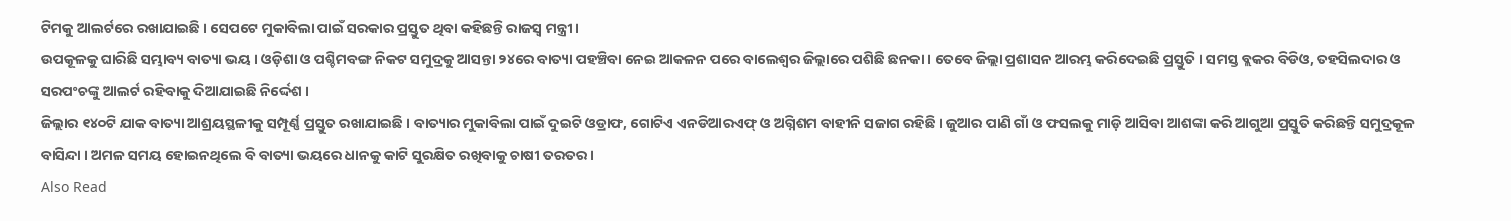ଟିମକୁ ଆଲର୍ଟରେ ରଖାଯାଇଛି । ସେପଟେ ମୁକାବିଲା ପାଇଁ ସରକାର ପ୍ରସ୍ତୁତ ଥିବା କହିଛନ୍ତି ରାଜସ୍ୱ ମନ୍ତ୍ରୀ ।
ଉପକୂଳକୁ ଘାରିଛି ସମ୍ଭାବ୍ୟ ବାତ୍ୟା ଭୟ । ଓଡ଼ିଶା ଓ ପଶ୍ଚିମବଙ୍ଗ ନିକଟ ସମୁଦ୍ରକୁ ଆସନ୍ତା ୨୪ରେ ବାତ୍ୟା ପହଞ୍ଚିବା ନେଇ ଆକଳନ ପରେ ବାଲେଶ୍ୱର ଜିଲ୍ଲାରେ ପଶିଛି ଛନକା । ତେବେ ଜିଲ୍ଲା ପ୍ରଶାସନ ଆରମ୍ଭ କରିଦେଇଛି ପ୍ରସ୍ତୁତି । ସମସ୍ତ ବ୍ଲକର ବିଡିଓ, ତହସିଲଦାର ଓ ସରପଂଚଙ୍କୁ ଆଲର୍ଟ ରହିବାକୁ ଦିଆଯାଇଛି ନିର୍ଦ୍ଦେଶ ।
ଜିଲ୍ଲାର ୧୪୦ଟି ଯାକ ବାତ୍ୟା ଆଶ୍ରୟସ୍ଥଳୀକୁ ସମ୍ପୂର୍ଣ୍ଣ ପ୍ରସ୍ତୁତ ରଖାଯାଇଛି । ବାତ୍ୟାର ମୁକାବିଲା ପାଇଁ ଦୁଇଟି ଓଡ୍ରାଫ, ଗୋଟିଏ ଏନଡିଆରଏଫ୍ ଓ ଅଗ୍ନିଶମ ବାହୀନି ସଜାଗ ରହିଛି । ଜୁଆର ପାଣି ଗାଁ ଓ ଫସଲକୁ ମାଡ଼ି ଆସିବା ଆଶଙ୍କା କରି ଆଗୁଆ ପ୍ରସ୍ତୁତି କରିଛନ୍ତି ସମୁଦ୍ରକୂଳ ବାସିନ୍ଦା । ଅମଳ ସମୟ ହୋଇନଥିଲେ ବି ବାତ୍ୟା ଭୟରେ ଧାନକୁ କାଟି ସୁରକ୍ଷିତ ରଖିବାକୁ ଚାଷୀ ତରତର ।
Also Read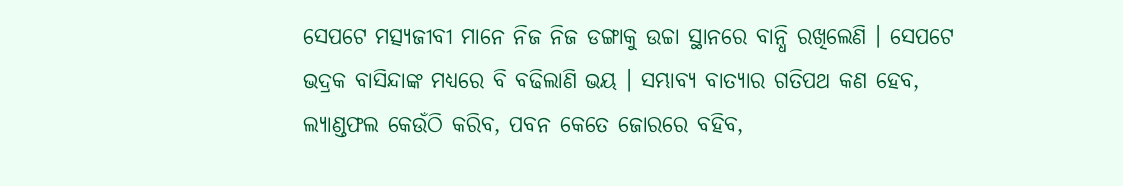ସେପଟେ ମତ୍ସ୍ୟଜୀବୀ ମାନେ ନିଜ ନିଜ ଡଙ୍ଗାକୁ ଉଚ୍ଚା ସ୍ଥାନରେ ବାନ୍ଧି ରଖିଲେଣି । ସେପଟେ ଭଦ୍ରକ ବାସିନ୍ଦାଙ୍କ ମଧ୍ୟରେ ବି ବଢିଲାଣି ଭୟ । ସମ୍ଭାବ୍ୟ ବାତ୍ୟାର ଗତିପଥ କଣ ହେବ, ଲ୍ୟାଣ୍ଡଫଲ କେଉଁଠି କରିବ, ପବନ କେତେ ଜୋରରେ ବହିବ,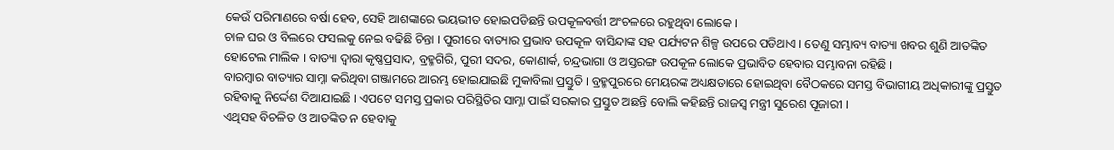କେଉଁ ପରିମାଣରେ ବର୍ଷା ହେବ, ସେହି ଆଶଙ୍କାରେ ଭୟଭୀତ ହୋଇପଡିଛନ୍ତି ଉପକୂଳବର୍ତ୍ତୀ ଅଂଚଳରେ ରହୁଥିବା ଲୋକେ ।
ଚାଳ ଘର ଓ ବିଲରେ ଫସଲକୁ ନେଇ ବଢିଛି ଚିନ୍ତା । ପୁରୀରେ ବାତ୍ୟାର ପ୍ରଭାବ ଉପକୂଳ ବାସିନ୍ଦାଙ୍କ ସହ ପର୍ଯ୍ୟଟନ ଶିଳ୍ପ ଉପରେ ପଡିଥାଏ । ତେଣୁ ସମ୍ଭାବ୍ୟ ବାତ୍ୟା ଖବର ଶୁଣି ଆତଙ୍କିତ ହୋଟେଲ ମାଲିକ । ବାତ୍ୟା ଦ୍ୱାରା କୃଷ୍ଣପ୍ରସାଦ, ବ୍ରହ୍ମଗିରି, ପୁରୀ ସଦର, କୋଣାର୍କ, ଚନ୍ଦ୍ରଭାଗା ଓ ଅସ୍ତରଙ୍ଗ ଉପକୂଳ ଲୋକେ ପ୍ରଭାବିତ ହେବାର ସମ୍ଭାବନା ରହିଛି ।
ବାରମ୍ବାର ବାତ୍ୟାର ସାମ୍ନା କରିଥିବା ଗଞ୍ଜାମରେ ଆରମ୍ଭ ହୋଇଯାଇଛି ମୁକାବିଲା ପ୍ରସ୍ତୁତି । ବ୍ରହ୍ମପୁରରେ ମେୟରଙ୍କ ଅଧ୍ୟକ୍ଷତାରେ ହୋଇଥିବା ବୈଠକରେ ସମସ୍ତ ବିଭାଗୀୟ ଅଧିକାରୀଙ୍କୁ ପ୍ରସ୍ତୁତ ରହିବାକୁ ନିର୍ଦ୍ଦେଶ ଦିଆଯାଇଛି । ଏପଟେ ସମସ୍ତ ପ୍ରକାର ପରିସ୍ଥିତିର ସାମ୍ନା ପାଇଁ ସରକାର ପ୍ରସ୍ତୁତ ଅଛନ୍ତି ବୋଲି କହିଛନ୍ତି ରାଜସ୍ୱ ମନ୍ତ୍ରୀ ସୁରେଶ ପୂଜାରୀ ।
ଏଥିସହ ବିଚଳିତ ଓ ଆତଙ୍କିତ ନ ହେବାକୁ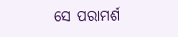ସେ ପରାମର୍ଶ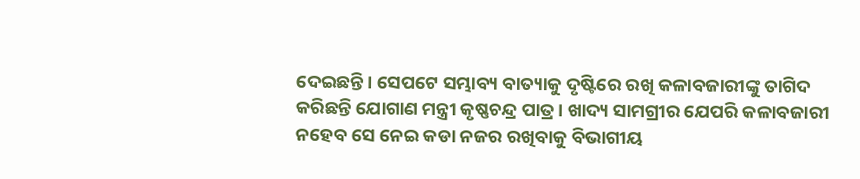ଦେଇଛନ୍ତି । ସେପଟେ ସମ୍ଭାବ୍ୟ ବାତ୍ୟାକୁ ଦୃଷ୍ଟିରେ ରଖି କଳାବଜାରୀଙ୍କୁ ତାଗିଦ କରିଛନ୍ତି ଯୋଗାଣ ମନ୍ତ୍ରୀ କୃଷ୍ଣଚନ୍ଦ୍ର ପାତ୍ର । ଖାଦ୍ୟ ସାମଗ୍ରୀର ଯେପରି କଳାବଜାରୀ ନହେବ ସେ ନେଇ କଡା ନଜର ରଖିବାକୁ ବିଭାଗୀୟ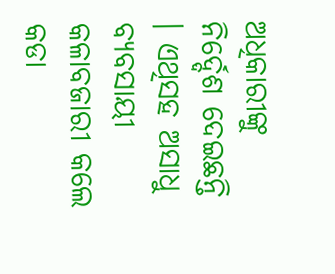ଅଧିକାରୀଙ୍କୁ ନିର୍ଦ୍ଦେଶ ଦେଇଛନ୍ତି । ଏଥିସହ ଅସାଧୁ ବ୍ୟବସାୟୀ କଳାବଜାରୀ କଲେ କଡା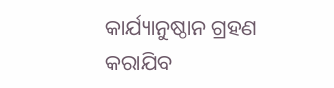କାର୍ଯ୍ୟାନୁଷ୍ଠାନ ଗ୍ରହଣ କରାଯିବ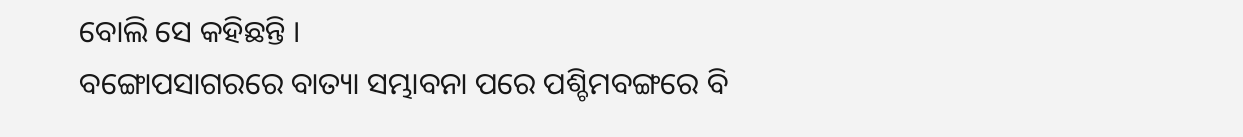ବୋଲି ସେ କହିଛନ୍ତି ।
ବଙ୍ଗୋପସାଗରରେ ବାତ୍ୟା ସମ୍ଭାବନା ପରେ ପଶ୍ଚିମବଙ୍ଗରେ ବି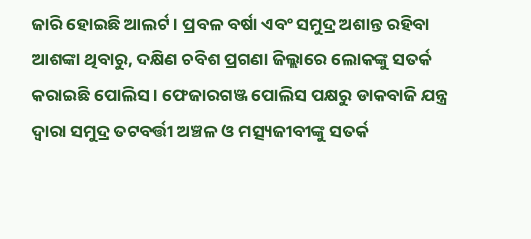ଜାରି ହୋଇଛି ଆଲର୍ଟ । ପ୍ରବଳ ବର୍ଷା ଏବଂ ସମୁଦ୍ର ଅଶାନ୍ତ ରହିବା ଆଶଙ୍କା ଥିବାରୁ, ଦକ୍ଷିଣ ଚବିଶ ପ୍ରଗଣା ଜିଲ୍ଲାରେ ଲୋକଙ୍କୁ ସତର୍କ କରାଇଛି ପୋଲିସ । ଫେଜାରଗଞ୍ଜ ପୋଲିସ ପକ୍ଷରୁ ଡାକବାଜି ଯନ୍ତ୍ର ଦ୍ୱାରା ସମୁଦ୍ର ତଟବର୍ତ୍ତୀ ଅଞ୍ଚଳ ଓ ମତ୍ସ୍ୟଜୀବୀଙ୍କୁ ସତର୍କ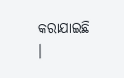କରାଯାଇଛି ।